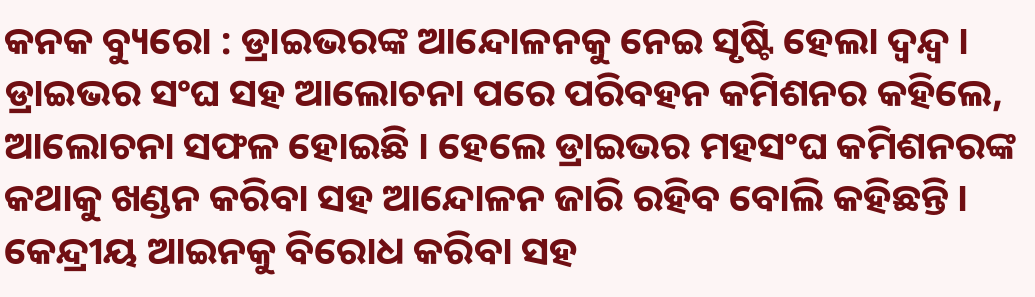କନକ ବ୍ୟୁରୋ : ଡ୍ରାଇଭରଙ୍କ ଆନ୍ଦୋଳନକୁ ନେଇ ସୃଷ୍ଟି ହେଲା ଦ୍ୱନ୍ଦ୍ୱ । ଡ୍ରାଇଭର ସଂଘ ସହ ଆଲୋଚନା ପରେ ପରିବହନ କମିଶନର କହିଲେ, ଆଲୋଚନା ସଫଳ ହୋଇଛି । ହେଲେ ଡ୍ରାଇଭର ମହସଂଘ କମିଶନରଙ୍କ କଥାକୁ ଖଣ୍ଡନ କରିବା ସହ ଆନ୍ଦୋଳନ ଜାରି ରହିବ ବୋଲି କହିଛନ୍ତି । କେନ୍ଦ୍ରୀୟ ଆଇନକୁ ବିରୋଧ କରିବା ସହ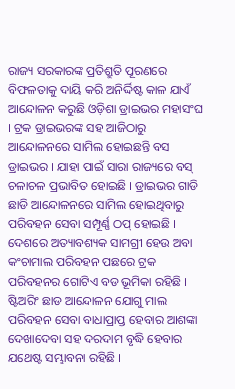ରାଜ୍ୟ ସରକାରଙ୍କ ପ୍ରତିଶ୍ରୁତି ପୂରଣରେ ବିଫଳତାକୁ ଦାୟି କରି ଅନିର୍ଦ୍ଦିଷ୍ଟ କାଳ ଯାଏଁ ଆନ୍ଦୋଳନ କରୁଛି ଓଡ଼ିଶା ଡ୍ରାଇଭର ମହାସଂଘ । ଟ୍ରକ ଡ୍ରାଇଭରଙ୍କ ସହ ଆଜିଠାରୁ ଆନ୍ଦୋଳନରେ ସାମିଲ ହୋଇଛନ୍ତି ବସ ଡ୍ରାଇଭର । ଯାହା ପାଇଁ ସାରା ରାଜ୍ୟରେ ବସ୍ ଚଳାଚଳ ପ୍ରଭାବିତ ହୋଇଛି । ଡ୍ରାଇଭର ଗାଡି ଛାଡି ଆନ୍ଦୋଳନରେ ସାମିଲ ହୋଇଥିବାରୁ ପରିବହନ ସେବା ସମ୍ପୂର୍ଣ୍ଣ ଠପ୍ ହୋଇଛି । ଦେଶରେ ଅତ୍ୟାବଶ୍ୟକ ସାମଗ୍ରୀ ହେଉ ଅବା କଂଚାମାଲ ପରିବହନ ପଛରେ ଟ୍ରକ ପରିବହନର ଗୋଟିଏ ବଡ ଭୂମିକା ରହିଛି । ଷ୍ଟିଅରିଂ ଛାଡ ଆନ୍ଦୋଳନ ଯୋଗୁ ମାଲ ପରିବହନ ସେବା ବାଧାପ୍ରାପ୍ତ ହେବାର ଆଶଙ୍କା ଦେଖାଦେବା ସହ ଦରଦାମ ବୃଦ୍ଧି ହେବାର ଯଥେଷ୍ଟ ସମ୍ଭାବନା ରହିଛି ।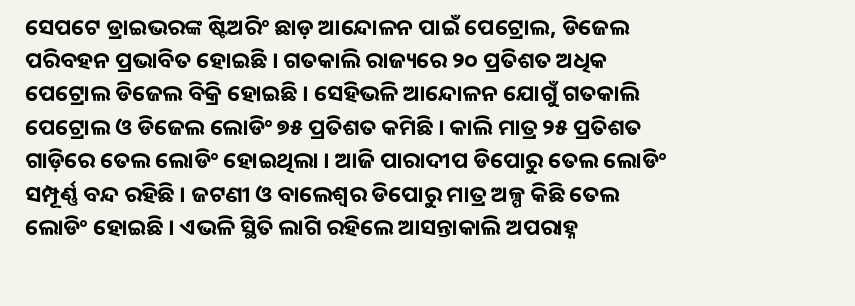ସେପଟେ ଡ୍ରାଇଭରଙ୍କ ଷ୍ଟିଅରିଂ ଛାଡ଼ ଆନ୍ଦୋଳନ ପାଇଁ ପେଟ୍ରୋଲ, ଡିଜେଲ ପରିବହନ ପ୍ରଭାବିତ ହୋଇଛି । ଗତକାଲି ରାଜ୍ୟରେ ୨୦ ପ୍ରତିଶତ ଅଧିକ ପେଟ୍ରୋଲ ଡିଜେଲ ବିକ୍ରି ହୋଇଛି । ସେହିଭଳି ଆନ୍ଦୋଳନ ଯୋଗୁଁ ଗତକାଲି ପେଟ୍ରୋଲ ଓ ଡିଜେଲ ଲୋଡିଂ ୭୫ ପ୍ରତିଶତ କମିଛି । କାଲି ମାତ୍ର ୨୫ ପ୍ରତିଶତ ଗାଡ଼ିରେ ତେଲ ଲୋଡିଂ ହୋଇଥିଲା । ଆଜି ପାରାଦୀପ ଡିପୋରୁ ତେଲ ଲୋଡିଂ ସମ୍ପୂର୍ଣ୍ଣ ବନ୍ଦ ରହିଛି । ଜଟଣୀ ଓ ବାଲେଶ୍ୱର ଡିପୋରୁ ମାତ୍ର ଅଳ୍ପ କିଛି ତେଲ ଲୋଡିଂ ହୋଇଛି । ଏଭଳି ସ୍ଥିତି ଲାଗି ରହିଲେ ଆସନ୍ତାକାଲି ଅପରାହ୍ନ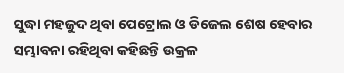ସୁଦ୍ଧା ମହଜୁଦ ଥିବା ପେଟ୍ରୋଲ ଓ ଡିଜେଲ ଶେଷ ହେବାର ସମ୍ଭାବନା ରହିଥିବା କହିଛନ୍ତି ଉକ୍ରଳ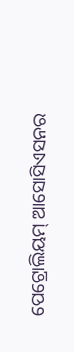ପେଟ୍ରୋଲିୟମ୍ ଆସୋସିଏସନର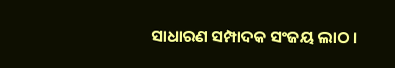ସାଧାରଣ ସମ୍ପାଦକ ସଂଜୟ ଲାଠ ।